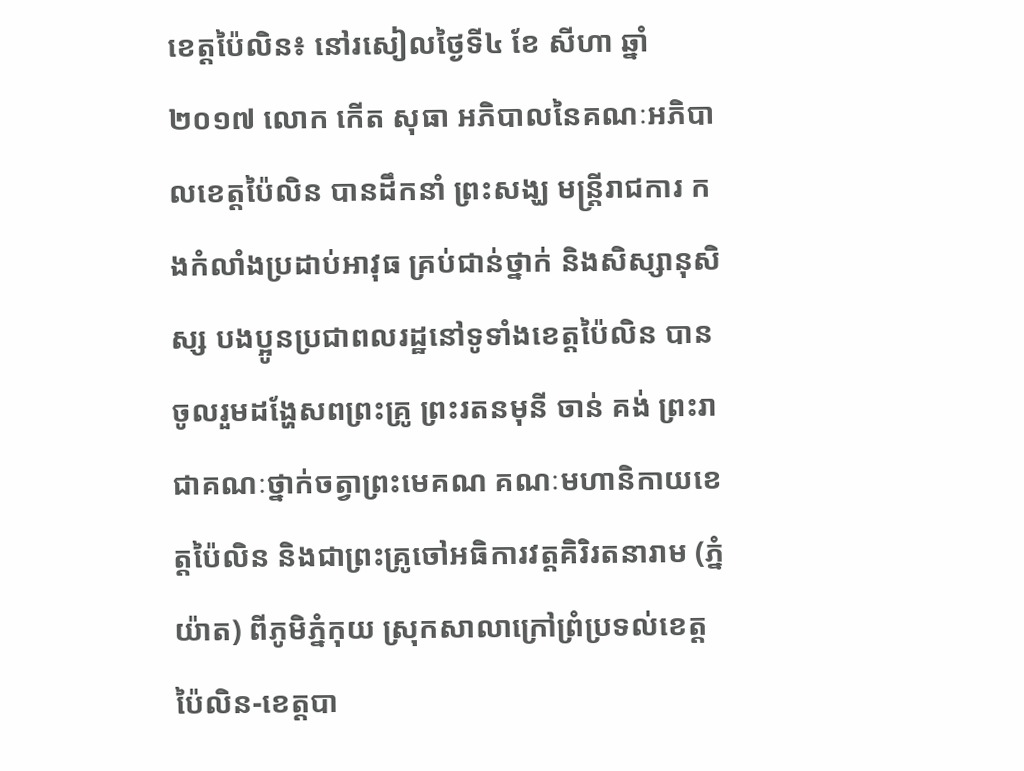ខេត្តប៉ៃលិន៖ នៅរសៀលថ្ងៃទី៤ ខែ សីហា ឆ្នាំ ២០១៧ លោក កើត សុធា អភិបាលនៃគណៈអភិបាលខេត្តប៉ៃលិន បានដឹកនាំ ព្រះសង្ឃ មន្រ្តីរាជការ កងកំលាំងប្រដាប់អាវុធ គ្រប់ជាន់ថ្នាក់ និងសិស្សានុសិស្ស បងប្អូនប្រជាពលរដ្ឋនៅទូទាំងខេត្តប៉ៃលិន បានចូលរួមដង្ហែសពព្រះគ្រូ ព្រះរតនមុនី ចាន់ គង់ ព្រះរាជាគណៈថ្នាក់ចត្វាព្រះមេគណ គណៈមហានិកាយខេត្តប៉ៃលិន និងជាព្រះគ្រូចៅអធិការវត្តគិរិរតនារាម (ភ្នំយ៉ាត) ពីភូមិភ្នំកុយ ស្រុកសាលាក្រៅព្រំប្រទល់ខេត្តប៉ៃលិន-ខេត្តបា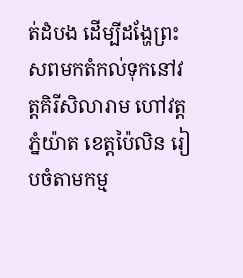ត់ដំបង ដើម្បីដង្ហែព្រះសពមកតំកល់ទុកនៅវត្តគិរីសិលារាម ហៅវត្តភ្នំយ៉ាត ខេត្តប៉ៃលិន រៀបចំតាមកម្ម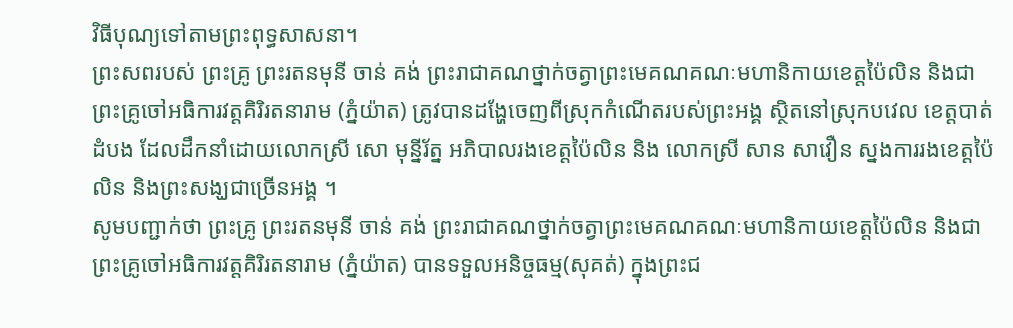វិធីបុណ្យទៅតាមព្រះពុទ្ធសាសនា។
ព្រះសពរបស់ ព្រះគ្រូ ព្រះរតនមុនី ចាន់ គង់ ព្រះរាជាគណថ្នាក់ចត្វាព្រះមេគណគណៈមហានិកាយខេត្តប៉ៃលិន និងជាព្រះគ្រូចៅអធិការវត្តគិរិរតនារាម (ភ្នំយ៉ាត) ត្រូវបានដង្ហែចេញពីស្រុកកំណើតរបស់ព្រះអង្គ ស្ថិតនៅស្រុកបវេល ខេត្តបាត់ដំបង ដែលដឹកនាំដោយលោកស្រី សោ មុន្នីរ័ត្ន អភិបាលរងខេត្តប៉ៃលិន និង លោកស្រី សាន សាវឿន ស្នងការរងខេត្តប៉ៃលិន និងព្រះសង្ឃជាច្រើនអង្គ ។
សូមបញ្ជាក់ថា ព្រះគ្រូ ព្រះរតនមុនី ចាន់ គង់ ព្រះរាជាគណថ្នាក់ចត្វាព្រះមេគណគណៈមហានិកាយខេត្តប៉ៃលិន និងជាព្រះគ្រូចៅអធិការវត្តគិរិរតនារាម (ភ្នំយ៉ាត) បានទទួលអនិច្ចធម្ម(សុគត់) ក្នុងព្រះជ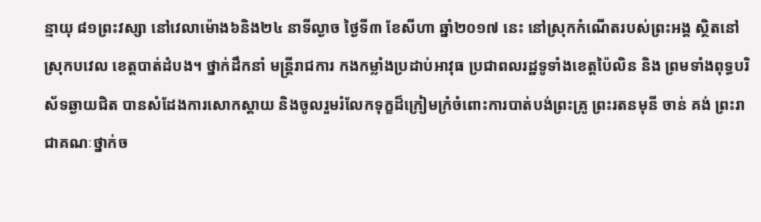ន្មាយុ ៨១ព្រះវស្សា នៅវេលាម៉ោង៦និង២៤ នាទីល្ងាច ថ្ងៃទី៣ ខែសីហា ឆ្នាំ២០១៧ នេះ នៅស្រុកកំណើតរបស់ព្រះអង្គ ស្ថិតនៅស្រុកបវេល ខេត្តបាត់ដំបង។ ថ្នាក់ដឹកនាំ មន្ត្រីរាជការ កងកម្លាំងប្រដាប់អាវុធ ប្រជាពលរដ្ឋទូទាំងខេត្តប៉ៃលិន និង ព្រមទាំងពុទ្ធបរិស័ទឆ្ងាយជិត បានសំដែងការសោកស្តាយ និងចូលរួមរំលែកទុក្ខដ៏ក្រៀមក្រំចំពោះការបាត់បង់ព្រះគ្រូ ព្រះរតនមុនី ចាន់ គង់ ព្រះរាជាគណៈថ្នាក់ច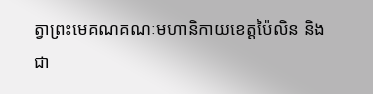ត្វាព្រះមេគណគណៈមហានិកាយខេត្តប៉ៃលិន និង ជា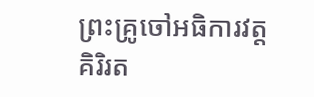ព្រះគ្រូចៅអធិការវត្តគិរិរត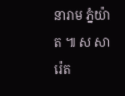នារាម ភ្នំយ៉ាត ៕ ស សារ៉េត